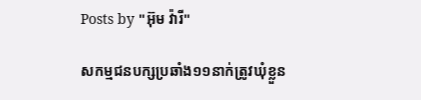Posts by "អ៊ុម វ៉ារី"

សកម្មជនបក្សប្រឆាំង១១នាក់ត្រូវឃុំខ្លួន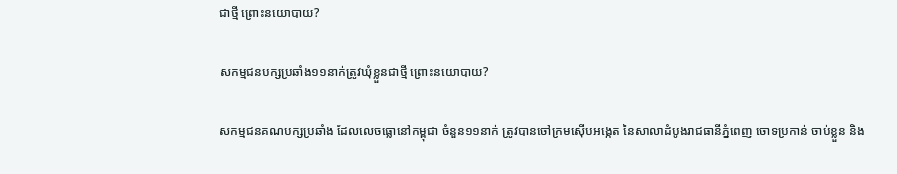ជាថ្មី ព្រោះនយោបាយ?

សកម្មជនបក្សប្រឆាំង១១នាក់ត្រូវឃុំខ្លួនជាថ្មី ព្រោះនយោបាយ?

សកម្មជនគណបក្សប្រឆាំង ដែលលេចធ្លោនៅកម្ពុជា ចំនួន១១នាក់ ត្រូវបានចៅក្រមស៊ើបអង្កេត នៃសាលាដំបូងរាជធានីភ្នំពេញ ចោទប្រកាន់ ចាប់ខ្លួន និង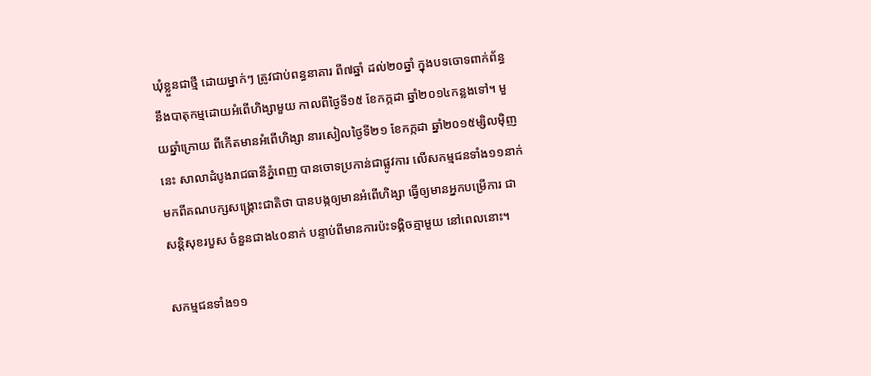ឃុំខ្លួនជាថ្មី ដោយម្នាក់ៗ ត្រូវជាប់ពន្ធនាគារ ពី៧ឆ្នាំ ដល់២០ឆ្នាំ ក្នុងបទចោទពាក់ព័ន្ធ នឹងបាតុកម្មដោយអំពើហិង្សាមួយ កាលពីថ្ងៃទី១៥ ខែកក្កដា ឆ្នាំ២០១៤កន្លងទៅ។ មួយឆ្នាំក្រោយ ពីកើតមានអំពើហិង្សា នារសៀលថ្ងៃទី២១ ខែកក្កដា ឆ្នាំ២០១៥ម្សិលម៉ិញនេះ សាលាដំបូងរាជធានីភ្នំពេញ បានចោទប្រកាន់ជាផ្លូវការ លើសកម្មជនទាំង១១នាក់ មកពីគណបក្សសង្គ្រោះជាតិថា បានបង្កឲ្យមានអំពើហិង្សា ធ្វើឲ្យមានអ្នកបម្រើការ ជាសន្តិសុខរបួស ចំនួនជាង៤០នាក់ បន្ទាប់ពីមានការប៉ះទង្គិចគ្មាមួយ នៅពេលនោះ។

សកម្មជនទាំង១១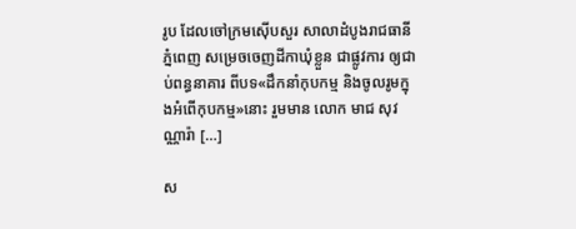រូប ដែលចៅក្រមស៊ើបសួរ សាលាដំបូងរាជធានីភ្នំពេញ សម្រេចចេញដីកាឃុំខ្លួន ជាផ្លូវការ ឲ្យជាប់ពន្ធនាគារ ពីបទ«ដឹកនាំកុបកម្ម និងចូលរូមក្នុងអំពើកុបកម្ម»នោះ រួមមាន លោក មាជ សុវណ្ណារ៉ា [...]

ស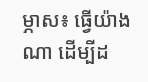ម្ភាស៖ ធ្វើយ៉ាងណា ដើម្បីដ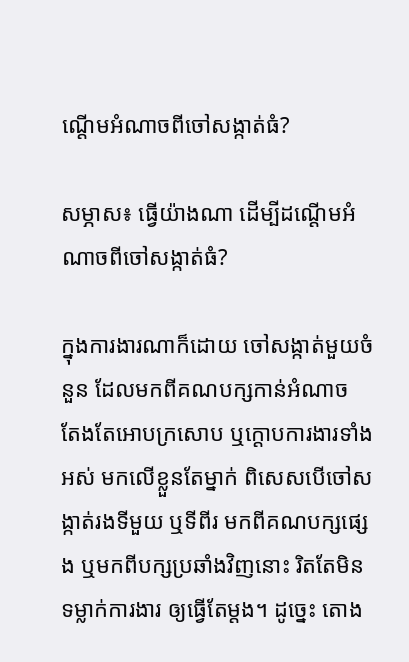ណ្ដើមអំណាចពីចៅសង្កាត់ធំ?

សម្ភាស៖ ធ្វើយ៉ាងណា ដើម្បីដណ្ដើមអំណាចពីចៅសង្កាត់ធំ?

ក្នុងការងារណាក៏ដោយ ចៅសង្កាត់មួយចំនួន ដែលមកពីគណបក្សកាន់អំណាច តែងតែអោបក្រសោប ឬក្តោបការងារទាំងអស់ មកលើខ្លួនតែម្នាក់ ពិសេសបើចៅសង្កាត់រងទីមួយ ឬទីពីរ មកពីគណបក្សផ្សេង ឬមកពីបក្សប្រឆាំងវិញនោះ រិតតែមិនទម្លាក់ការងារ ឲ្យធ្វើតែម្តង។ ដូច្នេះ តោង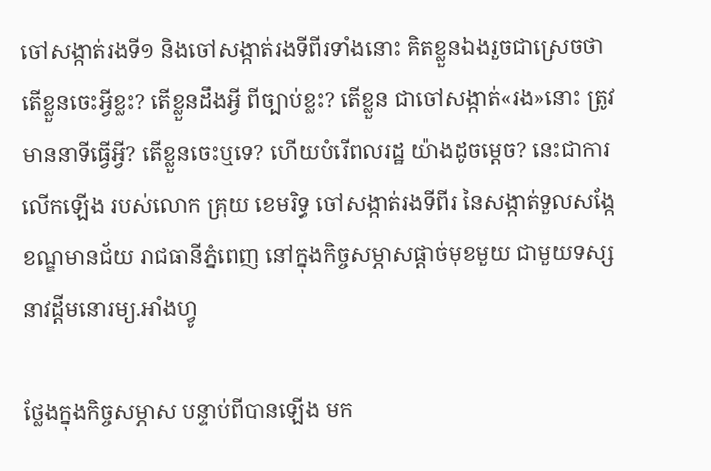ចៅសង្កាត់រងទី១ និងចៅសង្កាត់រងទីពីរទាំងនោះ គិតខ្លួនឯងរួចជាស្រេចថា តើខ្លួនចេះអ្វីខ្លះ? តើខ្លួនដឹងអ្វី ពីច្បាប់ខ្លះ? តើខ្លួន ជាចៅសង្កាត់«រង»នោះ ត្រូវមាននាទីធ្វើអ្វី? តើខ្លួនចេះឬទេ? ហើយបំរើពលរដ្ឋ យ៉ាងដូចម្តេច? នេះជាការលើកឡើង របស់លោក គ្រុយ ខេមរិទ្ធ ចៅសង្កាត់រងទីពីរ នៃសង្កាត់ទួលសង្កែ ខណ្ឌមានជ័យ រាជធានីភ្នំពេញ នៅក្នុងកិច្ចសម្ភាសផ្ដាច់មុខមួយ ជាមួយទស្សនាវដ្ដីមនោរម្យ.អាំងហ្វូ

ថ្លែងក្នុងកិច្ចសម្ភាស បន្ទាប់ពីបានឡើង មក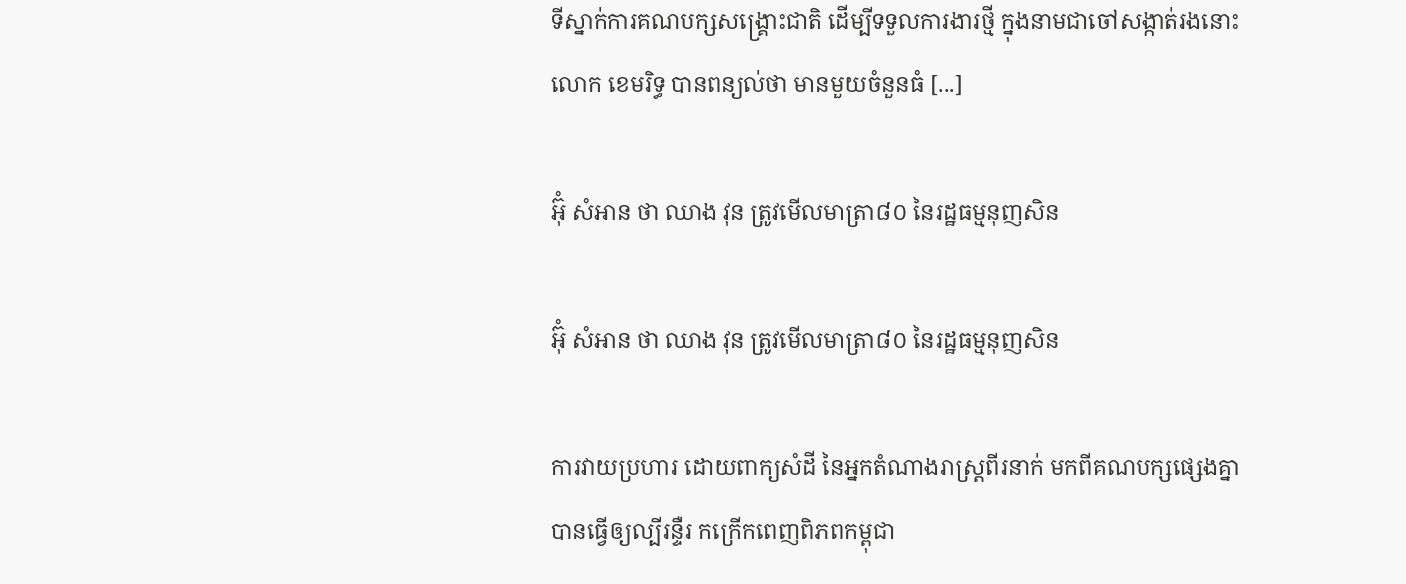ទីស្នាក់ការគណបក្សសង្គ្រោះជាតិ ដើម្បីទទួលការងារថ្មី ក្នុងនាមជាចៅសង្កាត់រងនោះ លោក ខេមរិទ្ធ បានពន្យល់ថា មានមួយចំនួនធំ [...]

អ៊ុំ សំអាន ថា ឈាង វុន ត្រូវមើលមាត្រា៨០ នៃរដ្ឋធម្មនុញសិន

អ៊ុំ សំអាន ថា ឈាង វុន ត្រូវមើលមាត្រា៨០ នៃរដ្ឋធម្មនុញសិន

ការវាយប្រហារ ដោយពាក្យសំដី នៃអ្នកតំណាងរាស្រ្តពីរនាក់ មកពីគណបក្សផ្សេងគ្នា បានធ្វើឲ្យល្បីរន្ទឺរ កក្រើកពេញពិភពកម្ពុជា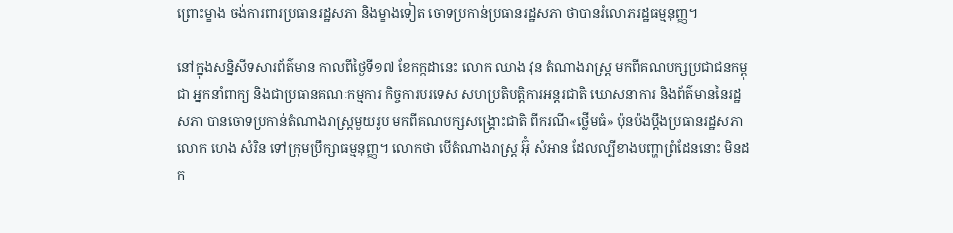ព្រោះម្ខាង ចង់ការពារប្រធានរដ្ឋសភា និងម្ខាងទៀត ចោទប្រកាន់ប្រធានរដ្ឋសភា ថាបានរំលោភរដ្ឋធម្មនុញ្ញ។

នៅក្នុងសន្និសីទសារព័ត៌មាន កាលពីថ្ងៃទី១៧ ខែកក្កដានេះ លោក ឈាង វុន តំណាងរាស្ត្រ មកពីគណបក្សប្រជាជនកម្ពុជា អ្នកនាំពាក្យ និងជាប្រធានគណៈកម្មការ កិច្ចការបរទេស សហប្រតិបត្តិការអន្តរជាតិ ឃោសនាការ និងព័ត៌មាននៃរដ្ឋសភា បានចោទប្រកាន់តំណាងរាស្រ្តមួយរូប មកពីគណបក្សសង្គ្រោះជាតិ ពីករណី«ថ្លើមធំ» ប៉ុនប៉ងប្តឹងប្រធានរដ្ឋសភា លោក ហេង សំរិន ទៅក្រុមប្រឹក្សាធម្មនុញ្ញ។ លោកថា បើតំណាងរាស្រ្ត អ៊ុំ សំអាន ដែលល្បីខាងបញ្ហាព្រំដែននោះ មិនដក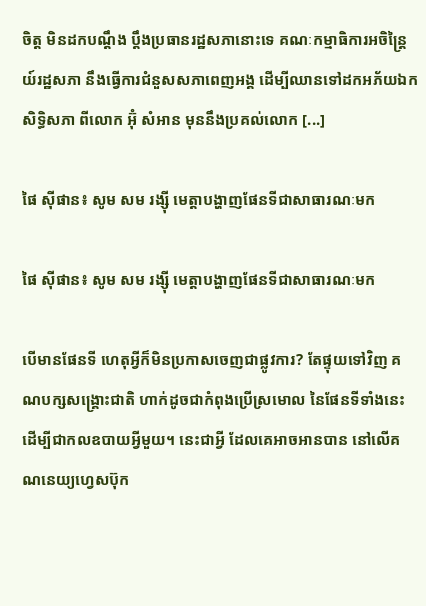ចិត្ត មិនដកបណ្តឹង ប្តឹងប្រធានរដ្ឋសភានោះទេ គណៈកម្មាធិការអចិន្ត្រៃយ៍រដ្ឋសភា នឹងធ្វើការជំនួសសភាពេញអង្គ ដើម្បីឈានទៅដកអភ័យឯកសិទ្ធិសភា ពីលោក អ៊ុំ សំអាន មុននឹងប្រគល់លោក [...]

ផៃ ស៊ីផាន៖ សូម សម រង្ស៊ី មេត្តាបង្ហាញផែនទីជាសាធារណៈមក

ផៃ ស៊ីផាន៖ សូម សម រង្ស៊ី មេត្តាបង្ហាញផែនទីជាសាធារណៈមក

បើមានផែនទី ហេតុអ្វីក៏មិនប្រកាសចេញជាផ្លូវការ? តែផ្ទុយទៅវិញ គណបក្សសង្គ្រោះជាតិ ហាក់ដូចជាកំពុងប្រើស្រមោល នៃផែនទីទាំងនេះ ដើម្បីជាកលឧបាយអ្វីមួយ។ នេះជាអ្វី ដែលគេអាចអានបាន នៅលើគណនេយ្យហ្វេសប៊ុក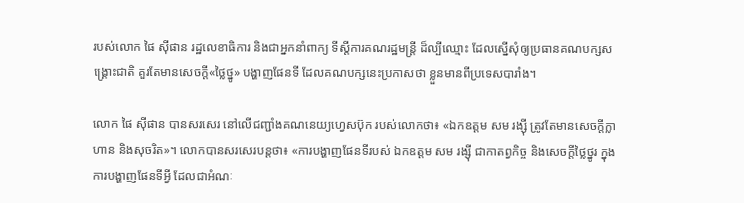របស់លោក ផៃ ស៊ីផាន រដ្ឋលេខាធិការ និងជាអ្នកនាំពាក្យ ទីស្ដីការគណរដ្ឋមន្ត្រី ដ៏ល្បីឈ្មោះ ដែលស្នើសុំឲ្យប្រធានគណបក្សសង្គ្រោះជាតិ គួរតែមានសេចក្ដី«ថ្លៃថ្នូ» បង្ហាញផែនទី ដែលគណបក្សនេះប្រកាសថា ខ្លួនមានពីប្រទេសបារាំង។

លោក ផៃ ស៊ីផាន បានសរសេរ នៅលើជញ្ជាំងគណនេយ្យហ្វេសប៊ុក របស់លោកថា៖ «ឯកឧត្តម សម រង្ស៊ី ត្រូវតែមានសេចក្តីក្លាហាន និងសុចរិត»។ លោកបានសរសេរបន្តថា៖ «ការបង្ហាញផែនទីរបស់ ឯកឧត្តម សម រង្ស៊ី ជាកាតព្វកិច្ច និងសេចក្តីថ្លៃថ្នូរ ក្នុងការបង្ហាញផែនទីអ្វី ដែលជាអំណៈ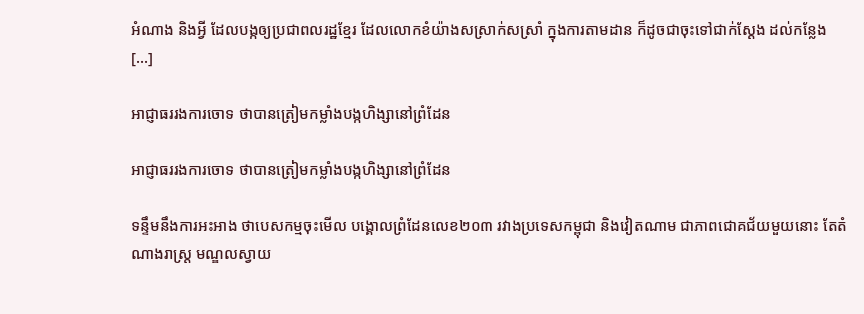អំណាង និងអ្វី ដែលបង្កឲ្យប្រជាពលរដ្ឋខ្មែរ ដែលលោកខំយ៉ាងសស្រាក់សស្រាំ ក្នុងការតាមដាន ក៏ដូចជាចុះទៅជាក់ស្តែង ដល់កន្លែង [...]

អាជ្ញាធររងការចោទ ថាបានត្រៀមកម្លាំងបង្កហិង្សានៅព្រំដែន

អាជ្ញាធររងការចោទ ថាបានត្រៀមកម្លាំងបង្កហិង្សានៅព្រំដែន

ទន្ទឹមនឹងការអះអាង ថាបេសកម្មចុះមើល បង្គោលព្រំដែនលេខ២០៣ រវាងប្រទេសកម្ពុជា និងវៀតណាម ជាភាពជោគជ័យមួយនោះ តែតំណាងរាស្រ្ត មណ្ឌលស្វាយ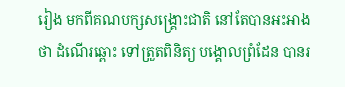រៀង មកពីគណបក្សសង្គ្រោះជាតិ នៅតែបានអះអាងថា ដំណើរឆ្ពោះ ទៅត្រួតពិនិត្យ បង្គោលព្រំដែន បានរ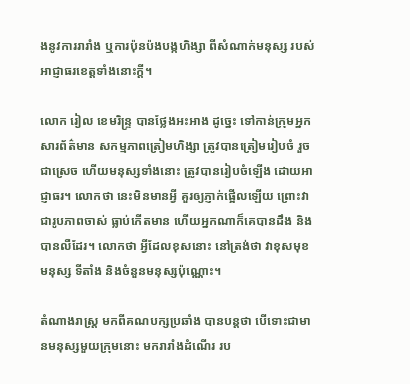ងនូវការរារាំង ឬការប៉ុនប៉ងបង្កហិង្សា ពីសំណាក់មនុស្ស របស់អាជ្ញាធរខេត្តទាំងនោះក្តី។

លោក រៀល ខេមរិន្ទ្រ បានថ្លែងអះអាង ដូច្នេះ ទៅកាន់ក្រុមអ្នកសារព័ត៌មាន សកម្មភាពត្រៀមហិង្សា ត្រូវបានត្រៀមរៀបចំ រួចជាស្រេច ហើយមនុស្សទាំងនោះ ត្រូវបានរៀបចំឡើង ដោយអាជ្ញាធរ។ លោកថា នេះមិនមានអ្វី គួរឲ្យភ្ញាក់ផ្អើលឡើយ ព្រោះវាជារូបភាពចាស់ ធ្លាប់កើតមាន ហើយអ្នកណាក៏គេបានដឹង និងបានលឺដែរ។ លោកថា អ្វីដែលខុសនោះ នៅត្រង់ថា វាខុសមុខមនុស្ស ទីតាំង និងចំនួនមនុស្សប៉ុណ្ណោះ។

តំណាងរាស្ត្រ មកពីគណបក្សប្រឆាំង បានបន្តថា បើទោះជាមានមនុស្សមួយក្រុមនោះ មករារាំងដំណើរ រប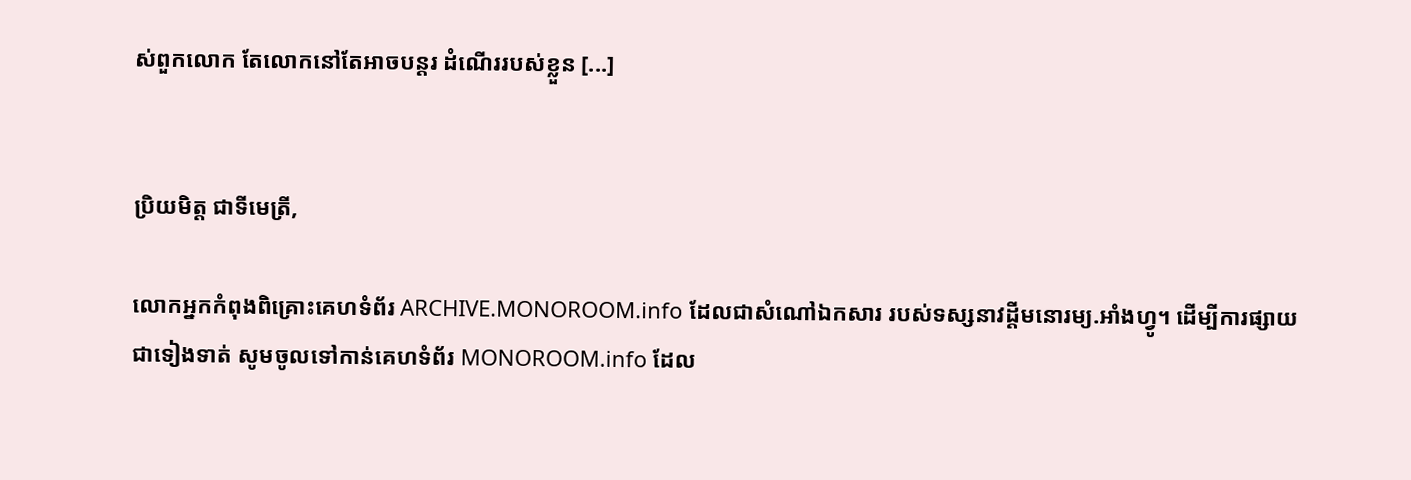ស់ពួកលោក តែលោកនៅតែអាចបន្តរ ដំណើររបស់ខ្លួន [...]


ប្រិយមិត្ត ជាទីមេត្រី,

លោកអ្នកកំពុងពិគ្រោះគេហទំព័រ ARCHIVE.MONOROOM.info ដែលជាសំណៅឯកសារ របស់ទស្សនាវដ្ដីមនោរម្យ.អាំងហ្វូ។ ដើម្បីការផ្សាយជាទៀងទាត់ សូមចូលទៅកាន់គេហទំព័រ MONOROOM.info ដែល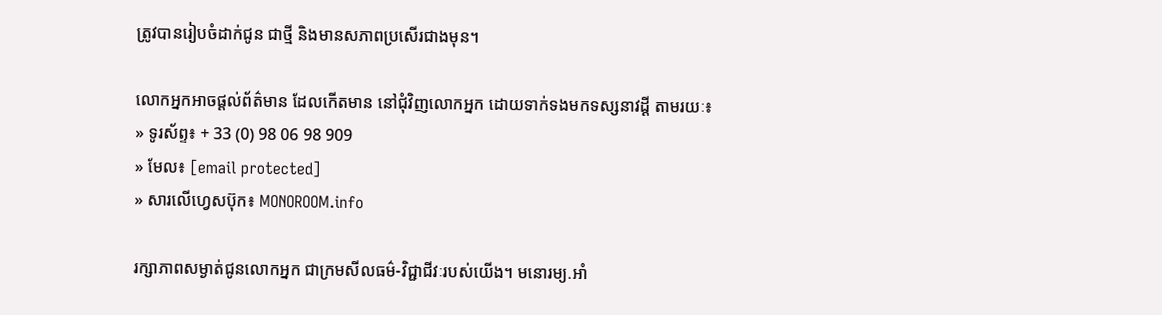ត្រូវបានរៀបចំដាក់ជូន ជាថ្មី និងមានសភាពប្រសើរជាងមុន។

លោកអ្នកអាចផ្ដល់ព័ត៌មាន ដែលកើតមាន នៅជុំវិញលោកអ្នក ដោយទាក់ទងមកទស្សនាវដ្ដី តាមរយៈ៖
» ទូរស័ព្ទ៖ + 33 (0) 98 06 98 909
» មែល៖ [email protected]
» សារលើហ្វេសប៊ុក៖ MONOROOM.info

រក្សាភាពសម្ងាត់ជូនលោកអ្នក ជាក្រមសីលធម៌-វិជ្ជាជីវៈរបស់យើង។ មនោរម្យ.អាំ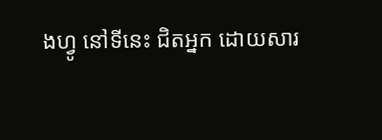ងហ្វូ នៅទីនេះ ជិតអ្នក ដោយសារ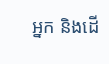អ្នក និងដើ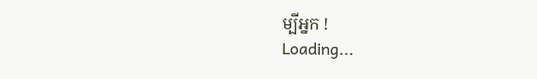ម្បីអ្នក !
Loading...